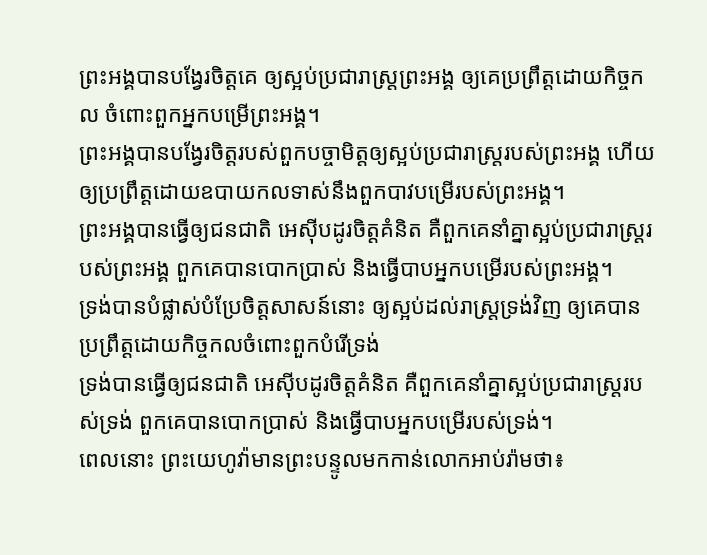ព្រះអង្គបានបង្វែរចិត្តគេ ឲ្យស្អប់ប្រជារាស្ត្រព្រះអង្គ ឲ្យគេប្រព្រឹត្តដោយកិច្ចកល ចំពោះពួកអ្នកបម្រើព្រះអង្គ។
ព្រះអង្គបានបង្វែរចិត្តរបស់ពួកបច្ចាមិត្តឲ្យស្អប់ប្រជារាស្ត្ររបស់ព្រះអង្គ ហើយឲ្យប្រព្រឹត្តដោយឧបាយកលទាស់នឹងពួកបាវបម្រើរបស់ព្រះអង្គ។
ព្រះអង្គបានធ្វើឲ្យជនជាតិ អេស៊ីបដូរចិត្តគំនិត គឺពួកគេនាំគ្នាស្អប់ប្រជារាស្ត្ររបស់ព្រះអង្គ ពួកគេបានបោកប្រាស់ និងធ្វើបាបអ្នកបម្រើរបស់ព្រះអង្គ។
ទ្រង់បានបំផ្លាស់បំប្រែចិត្តសាសន៍នោះ ឲ្យស្អប់ដល់រាស្ត្រទ្រង់វិញ ឲ្យគេបានប្រព្រឹត្តដោយកិច្ចកលចំពោះពួកបំរើទ្រង់
ទ្រង់បានធ្វើឲ្យជនជាតិ អេស៊ីបដូរចិត្តគំនិត គឺពួកគេនាំគ្នាស្អប់ប្រជារាស្ត្ររបស់ទ្រង់ ពួកគេបានបោកប្រាស់ និងធ្វើបាបអ្នកបម្រើរបស់ទ្រង់។
ពេលនោះ ព្រះយេហូវ៉ាមានព្រះបន្ទូលមកកាន់លោកអាប់រ៉ាមថា៖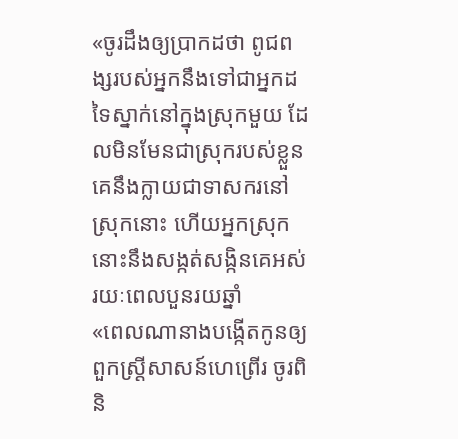«ចូរដឹងឲ្យប្រាកដថា ពូជពង្សរបស់អ្នកនឹងទៅជាអ្នកដទៃស្នាក់នៅក្នុងស្រុកមួយ ដែលមិនមែនជាស្រុករបស់ខ្លួន គេនឹងក្លាយជាទាសករនៅស្រុកនោះ ហើយអ្នកស្រុកនោះនឹងសង្កត់សង្កិនគេអស់រយៈពេលបួនរយឆ្នាំ
«ពេលណានាងបង្កើតកូនឲ្យពួកស្ត្រីសាសន៍ហេព្រើរ ចូរពិនិ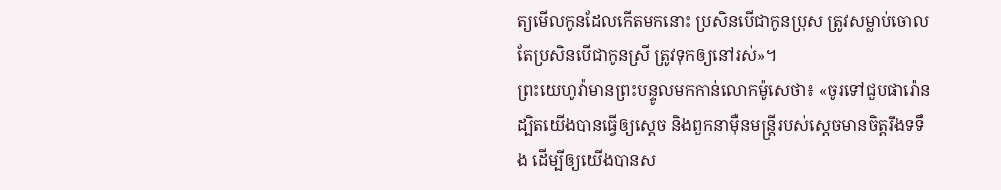ត្យមើលកូនដែលកើតមកនោះ ប្រសិនបើជាកូនប្រុស ត្រូវសម្លាប់ចោល តែប្រសិនបើជាកូនស្រី ត្រូវទុកឲ្យនៅរស់»។
ព្រះយេហូវ៉ាមានព្រះបន្ទូលមកកាន់លោកម៉ូសេថា៖ «ចូរទៅជួបផារ៉ោន ដ្បិតយើងបានធ្វើឲ្យស្តេច និងពួកនាម៉ឺនមន្ត្រីរបស់ស្ដេចមានចិត្តរឹងទទឹង ដើម្បីឲ្យយើងបានស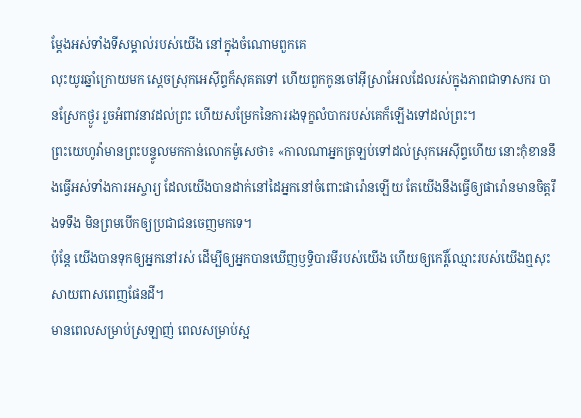ម្តែងអស់ទាំងទីសម្គាល់របស់យើង នៅក្នុងចំណោមពួកគេ
លុះយូរឆ្នាំក្រោយមក ស្តេចស្រុកអេស៊ីព្ទក៏សុគតទៅ ហើយពួកកូនចៅអ៊ីស្រាអែលដែលរស់ក្នុងភាពជាទាសករ បានស្រែកថ្ងូរ រួចអំពាវនាវដល់ព្រះ ហើយសម្រែកនៃការរងទុក្ខលំបាករបស់គេក៏ឡើងទៅដល់ព្រះ។
ព្រះយេហូវ៉ាមានព្រះបន្ទូលមកកាន់លោកម៉ូសេថា៖ «កាលណាអ្នកត្រឡប់ទៅដល់ស្រុកអេស៊ីព្ទហើយ នោះកុំខាននឹងធ្វើអស់ទាំងការអស្ចារ្យ ដែលយើងបានដាក់នៅដៃអ្នកនៅចំពោះផារ៉ោនឡើយ តែយើងនឹងធ្វើឲ្យផារ៉ោនមានចិត្តរឹងទទឹង មិនព្រមបើកឲ្យប្រជាជនចេញមកទេ។
ប៉ុន្តែ យើងបានទុកឲ្យអ្នកនៅរស់ ដើម្បីឲ្យអ្នកបានឃើញឫទ្ធិបារមីរបស់យើង ហើយឲ្យកេរ្តិ៍ឈ្មោះរបស់យើងឮសុះសាយពាសពេញផែនដី។
មានពេលសម្រាប់ស្រឡាញ់ ពេលសម្រាប់ស្អ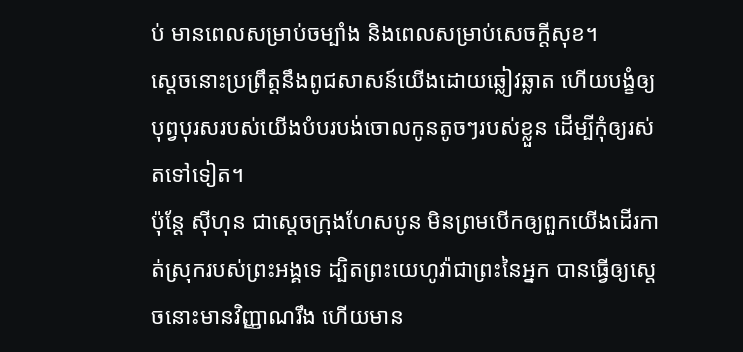ប់ មានពេលសម្រាប់ចម្បាំង និងពេលសម្រាប់សេចក្ដីសុខ។
ស្តេចនោះប្រព្រឹត្តនឹងពូជសាសន៍យើងដោយឆ្លៀវឆ្លាត ហើយបង្ខំឲ្យបុព្វបុរសរបស់យើងបំបរបង់ចោលកូនតូចៗរបស់ខ្លួន ដើម្បីកុំឲ្យរស់តទៅទៀត។
ប៉ុន្ដែ ស៊ីហុន ជាស្តេចក្រុងហែសបូន មិនព្រមបើកឲ្យពួកយើងដើរកាត់ស្រុករបស់ព្រះអង្គទេ ដ្បិតព្រះយេហូវ៉ាជាព្រះនៃអ្នក បានធ្វើឲ្យស្តេចនោះមានវិញ្ញាណរឹង ហើយមាន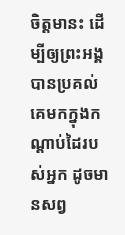ចិត្តមានះ ដើម្បីឲ្យព្រះអង្គបានប្រគល់គេមកក្នុងកណ្ដាប់ដៃរបស់អ្នក ដូចមានសព្វ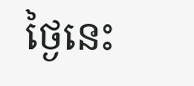ថ្ងៃនេះ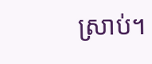ស្រាប់។